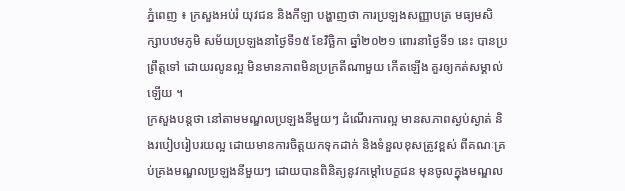ភ្នំពេញ ៖ ក្រសួងអប់រំ យុវជន និងកីឡា បង្ហាញថា ការប្រឡងសញ្ញាបត្រ មធ្យមសិក្សាបឋមភូមិ សម័យប្រឡងនាថ្ងៃទី១៥ ខែវិច្ឆិកា ឆ្នាំ២០២១ ពោរនាថ្ងៃទី១ នេះ បានប្រព្រឹត្តទៅ ដោយរលូនល្អ មិនមានភាពមិនប្រក្រតីណាមួយ កើតឡើង គួរឲ្យកត់សម្គាល់ឡើយ ។
ក្រសួងបន្តថា នៅតាមមណ្ឌលប្រឡងនីមួយៗ ដំណើរការល្អ មានសភាពស្ងប់ស្ងាត់ និងរបៀបរៀបរយល្អ ដោយមានការចិត្តយកទុកដាក់ និងទំនួលខុសត្រូវខ្ពស់ ពីគណៈគ្រប់គ្រងមណ្ឌលប្រឡងនីមួយៗ ដោយបានពិនិត្យនូវកម្ដៅបេក្ខជន មុនចូលក្នុងមណ្ឌល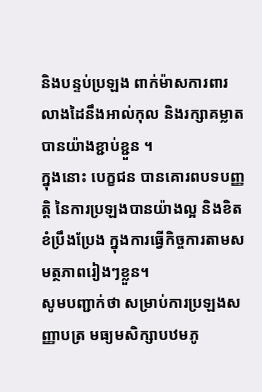និងបន្ទប់ប្រឡង ពាក់ម៉ាសការពារ លាងដៃនឹងអាល់កុល និងរក្សាគម្លាតបានយ៉ាងខ្ជាប់ខ្ជួន ។
ក្នុងនោះ បេក្ខជន បានគោរពបទបញ្ញត្តិ នៃការប្រឡងបានយ៉ាងល្អ និងខិតខំប្រឹងប្រែង ក្នុងការធ្វើកិច្ចការតាមសមត្ថភាពរៀងៗខ្លួន។
សូមបញ្ជាក់ថា សម្រាប់ការប្រឡងសញ្ញាបត្រ មធ្យមសិក្សាបឋមភូ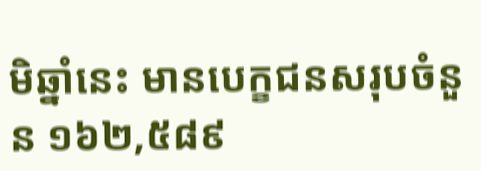មិឆ្នាំនេះ មានបេក្ខជនសរុបចំនួន ១៦២,៥៨៩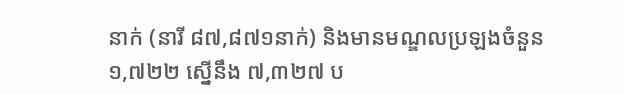នាក់ (នារី ៨៧,៨៧១នាក់) និងមានមណ្ឌលប្រឡងចំនួន ១,៧២២ ស្នើនឹង ៧,៣២៧ ប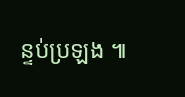ន្ទប់ប្រឡង ៕